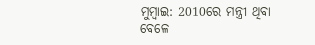ମୁମ୍ବାଇ: 2010ରେ ମନ୍ତ୍ରୀ ଥିବା ବେଳେ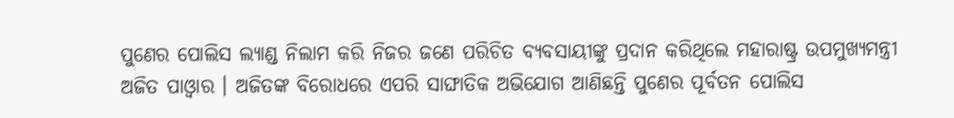ପୁଣେର ପୋଲିସ ଲ୍ୟାଣ୍ଡ ନିଲାମ କରି ନିଜର ଜଣେ ପରିଚିତ ବ୍ୟବସାୟୀଙ୍କୁ ପ୍ରଦାନ କରିଥିଲେ ମହାରାଷ୍ଟ୍ର ଉପମୁଖ୍ୟମନ୍ତ୍ରୀ ଅଜିତ ପାଓ୍ବାର । ଅଜିତଙ୍କ ବିରୋଧରେ ଏପରି ସାଙ୍ଘାତିକ ଅଭିଯୋଗ ଆଣିଛନ୍ତି ପୁଣେର ପୂର୍ବତନ ପୋଲିସ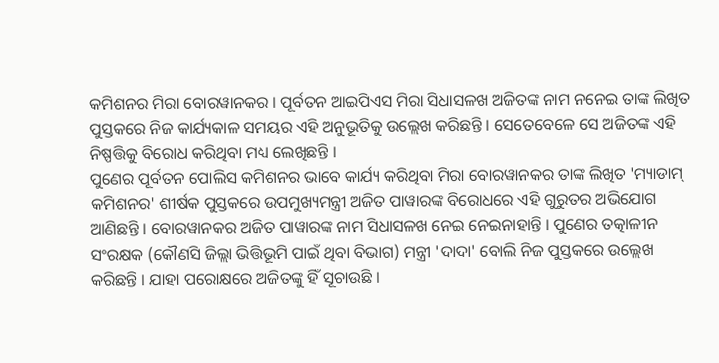କମିଶନର ମିରା ବୋରୱାନକର । ପୂର୍ବତନ ଆଇପିଏସ ମିରା ସିଧାସଳଖ ଅଜିତଙ୍କ ନାମ ନନେଇ ତାଙ୍କ ଲିଖିତ ପୁସ୍ତକରେ ନିଜ କାର୍ଯ୍ୟକାଳ ସମୟର ଏହି ଅନୁଭୂତିକୁ ଉଲ୍ଲେଖ କରିଛନ୍ତି । ସେତେବେଳେ ସେ ଅଜିତଙ୍କ ଏହି ନିଷ୍ପତ୍ତିକୁ ବିରୋଧ କରିଥିବା ମଧ୍ୟ ଲେଖିଛନ୍ତି ।
ପୁଣେର ପୂର୍ବତନ ପୋଲିସ କମିଶନର ଭାବେ କାର୍ଯ୍ୟ କରିଥିବା ମିରା ବୋରୱାନକର ତାଙ୍କ ଲିଖିତ 'ମ୍ୟାଡାମ୍ କମିଶନର' ଶୀର୍ଷକ ପୁସ୍ତକରେ ଉପମୁଖ୍ୟମନ୍ତ୍ରୀ ଅଜିତ ପାୱାରଙ୍କ ବିରୋଧରେ ଏହି ଗୁରୁତର ଅଭିଯୋଗ ଆଣିଛନ୍ତି । ବୋରୱାନକର ଅଜିତ ପାୱାରଙ୍କ ନାମ ସିଧାସଳଖ ନେଇ ନେଇନାହାନ୍ତି । ପୁଣେର ତତ୍କାଳୀନ ସଂରକ୍ଷକ (କୌଣସି ଜିଲ୍ଲା ଭିତ୍ତିଭୂମି ପାଇଁ ଥିବା ବିଭାଗ) ମନ୍ତ୍ରୀ 'ଦାଦା' ବୋଲି ନିଜ ପୁସ୍ତକରେ ଉଲ୍ଲେଖ କରିଛନ୍ତି । ଯାହା ପରୋକ୍ଷରେ ଅଜିତଙ୍କୁ ହିଁ ସୂଚାଉଛି ।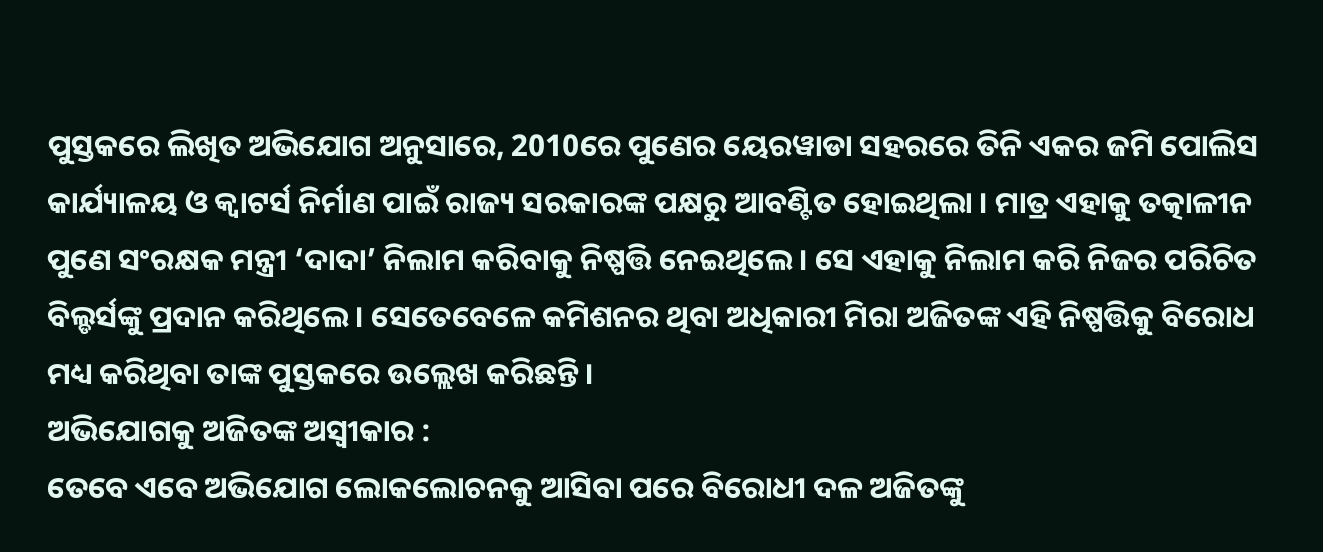ପୁସ୍ତକରେ ଲିଖିତ ଅଭିଯୋଗ ଅନୁସାରେ, 2010ରେ ପୁଣେର ୟେରୱାଡା ସହରରେ ତିନି ଏକର ଜମି ପୋଲିସ କାର୍ଯ୍ୟାଳୟ ଓ କ୍ବାଟର୍ସ ନିର୍ମାଣ ପାଇଁ ରାଜ୍ୟ ସରକାରଙ୍କ ପକ୍ଷରୁ ଆବଣ୍ଟିତ ହୋଇଥିଲା । ମାତ୍ର ଏହାକୁ ତତ୍କାଳୀନ ପୁଣେ ସଂରକ୍ଷକ ମନ୍ତ୍ରୀ ‘ଦାଦା’ ନିଲାମ କରିବାକୁ ନିଷ୍ପତ୍ତି ନେଇଥିଲେ । ସେ ଏହାକୁ ନିଲାମ କରି ନିଜର ପରିଚିତ ବିଲ୍ଡର୍ସଙ୍କୁ ପ୍ରଦାନ କରିଥିଲେ । ସେତେବେଳେ କମିଶନର ଥିବା ଅଧିକାରୀ ମିରା ଅଜିତଙ୍କ ଏହି ନିଷ୍ପତ୍ତିକୁ ବିରୋଧ ମଧ୍ୟ କରିଥିବା ତାଙ୍କ ପୁସ୍ତକରେ ଉଲ୍ଲେଖ କରିଛନ୍ତି ।
ଅଭିଯୋଗକୁ ଅଜିତଙ୍କ ଅସ୍ୱୀକାର :
ତେବେ ଏବେ ଅଭିଯୋଗ ଲୋକଲୋଚନକୁ ଆସିବା ପରେ ବିରୋଧୀ ଦଳ ଅଜିତଙ୍କୁ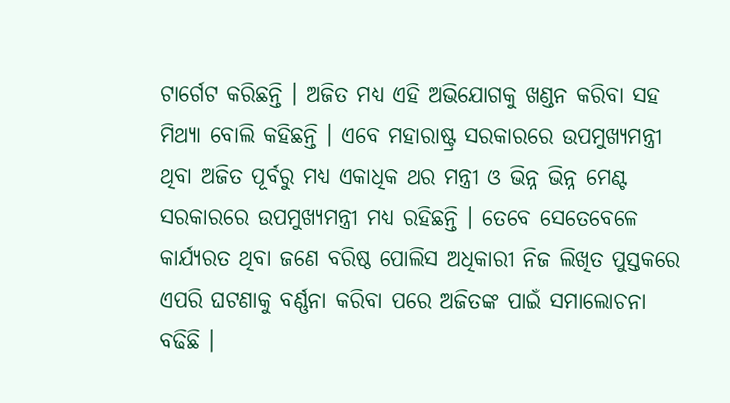ଟାର୍ଗେଟ କରିଛନ୍ତି । ଅଜିତ ମଧ୍ୟ ଏହି ଅଭିଯୋଗକୁ ଖଣ୍ଡନ କରିବା ସହ ମିଥ୍ୟା ବୋଲି କହିଛନ୍ତି । ଏବେ ମହାରାଷ୍ଟ୍ର ସରକାରରେ ଉପମୁଖ୍ୟମନ୍ତ୍ରୀ ଥିବା ଅଜିତ ପୂର୍ବରୁ ମଧ୍ୟ ଏକାଧିକ ଥର ମନ୍ତ୍ରୀ ଓ ଭିନ୍ନ ଭିନ୍ନ ମେଣ୍ଟ ସରକାରରେ ଉପମୁଖ୍ୟମନ୍ତ୍ରୀ ମଧ୍ୟ ରହିଛନ୍ତି । ତେବେ ସେତେବେଳେ କାର୍ଯ୍ୟରତ ଥିବା ଜଣେ ବରିଷ୍ଠ ପୋଲିସ ଅଧିକାରୀ ନିଜ ଲିଖିତ ପୁସ୍ତକରେ ଏପରି ଘଟଣାକୁ ବର୍ଣ୍ଣନା କରିବା ପରେ ଅଜିତଙ୍କ ପାଇଁ ସମାଲୋଚନା ବଢିଛି ।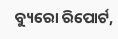ବ୍ୟୁରୋ ରିପୋର୍ଟ,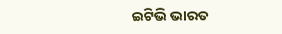ଇଟିଭି ଭାରତ